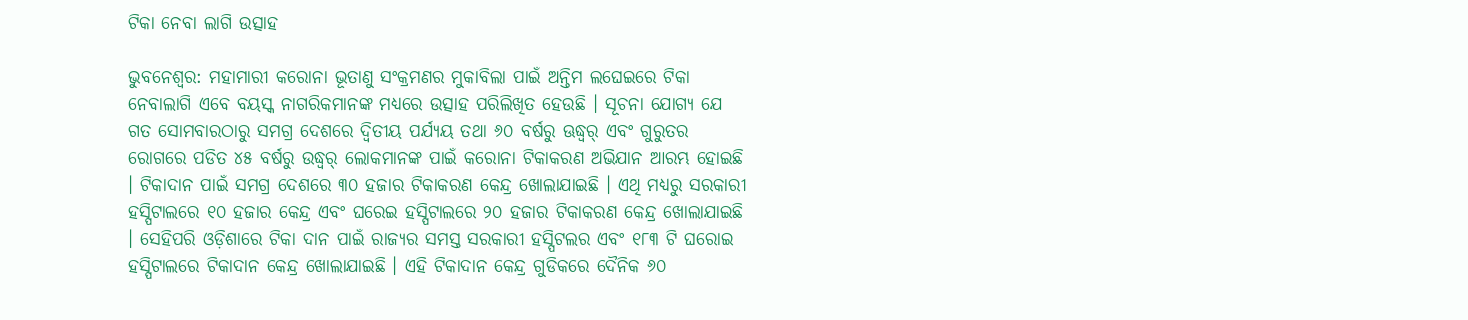ଟିକା ନେବା ଲାଗି ଉତ୍ସାହ

ଭୁବନେଶ୍ୱର: ମହାମାରୀ କରୋନା ଭୂତାଣୁ ସଂକ୍ରମଣର ମୁକାବିଲା ପାଇଁ ଅନ୍ତିମ ଲଘେଇରେ ଟିକା ନେବାଲାଗି ଏବେ ବୟସ୍କ ନାଗରିକମାନଙ୍କ ମଧ୍ୟରେ ଉତ୍ସାହ ପରିଲିଖିତ ହେଉଛି । ସୂଚନା ଯୋଗ୍ୟ ଯେ ଗତ ସୋମବାରଠାରୁ ସମଗ୍ର ଦେଶରେ ଦ୍ୱିତୀୟ ପର୍ଯ୍ୟୟ ତଥା ୬୦ ବର୍ଷରୁ ଊଦ୍ଧ୍ୱର୍ ଏବଂ ଗୁରୁତର ରୋଗରେ ପଡିତ ୪୫ ବର୍ଷରୁ ଉଦ୍ଧ୍ୱର୍ ଲୋକମାନଙ୍କ ପାଇଁ କରୋନା ଟିକାକରଣ ଅଭିଯାନ ଆରମ୍ଭ ହୋଇଛି । ଟିକାଦାନ ପାଇଁ ସମଗ୍ର ଦେଶରେ ୩୦ ହଜାର ଟିକାକରଣ କେନ୍ଦ୍ର ଖୋଲାଯାଇଛି । ଏଥି ମଧ୍ୟରୁ ସରକାରୀ ହସ୍ପିଟାଲରେ ୧୦ ହଜାର କେନ୍ଦ୍ର ଏବଂ ଘରେଇ ହସ୍ପିଟାଲରେ ୨୦ ହଜାର ଟିକାକରଣ କେନ୍ଦ୍ର ଖୋଲାଯାଇଛି । ସେହିପରି ଓଡ଼ିଶାରେ ଟିକା ଦାନ ପାଇଁ ରାଜ୍ୟର ସମସ୍ତ ସରକାରୀ ହସ୍ପିଟଲର ଏବଂ ୧୮୩ ଟି ଘରୋଇ ହସ୍ପିଟାଲରେ ଟିକାଦାନ କେନ୍ଦ୍ର ଖୋଲାଯାଇଛି । ଏହି ଟିକାଦାନ କେନ୍ଦ୍ର ଗୁଡିକରେ ଦୈନିକ ୬୦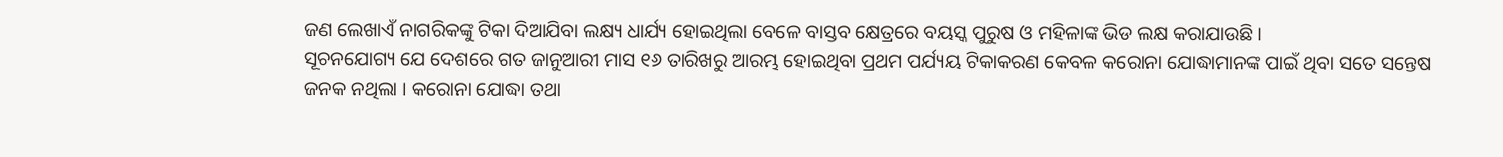ଜଣ ଲେଖାଏଁ ନାଗରିକଙ୍କୁ ଟିକା ଦିଆଯିବା ଲକ୍ଷ୍ୟ ଧାର୍ଯ୍ୟ ହୋଇଥିଲା ବେଳେ ବାସ୍ତବ କ୍ଷେତ୍ରରେ ବୟସ୍କ ପୁରୁଷ ଓ ମହିଳାଙ୍କ ଭିଡ ଲକ୍ଷ କରାଯାଉଛି ।
ସୂଚନଯୋଗ୍ୟ ଯେ ଦେଶରେ ଗତ ଜାନୁଆରୀ ମାସ ୧୬ ତାରିଖରୁ ଆରମ୍ଭ ହୋଇଥିବା ପ୍ରଥମ ପର୍ଯ୍ୟୟ ଟିକାକରଣ କେବଳ କରୋନା ଯୋଦ୍ଧାମାନଙ୍କ ପାଇଁ ଥିବା ସତେ ସନ୍ତେଷ ଜନକ ନଥିଲା । କରୋନା ଯୋଦ୍ଧା ତଥା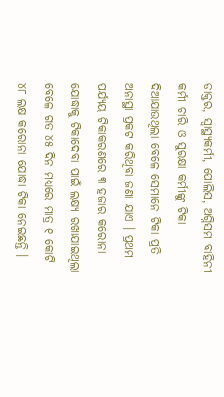ଡାକ୍ତର, ସ୍ୱାସ୍ଥ୍ୟକର୍ମୀ, ପୋଲିସ, ଅଗ୍ନିସମ ବାହିନୀ କର୍ମୀ ଚାରି ଓ ସୁରକ୍ଷା କର୍ମୀଙ୍କୁ ଟିକା ଦିଆଯାଉଥିଲା ବେଳେ ସେମାନେ ଟିକା ପ୍ରତି ଅନାସ୍ଥା ପ୍ରକଟ କରିଥିବା ଜଣା ଯାଏ । ପ୍ରଥମ ପର୍ଯ୍ୟୟ ଟିକାକରଣରେ ୩ ହଜାର କରୋନା ଯୋଦ୍ଧାକୁ ଟିକାଦେବା ପାଇଁ ଲକ୍ଷ୍ୟ ରଖାଯାଇଥିଲା ବେଳେ ଗତ ୪୫ ଦିନ ମଧ୍ୟରେ ମାତ୍ର ୧ କୋଟି ୪୮ ଲକ୍ଷ କରୋନା ଯୋଦ୍ଧା ଟିକା ନେଇଛନ୍ତି ।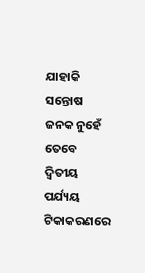ଯାହାକି ସନ୍ତୋଷ ଜନକ ନୁହେଁ ତେବେ ଦ୍ୱିତୀୟ ପର୍ଯ୍ୟୟ ଟିକାକରଣରେ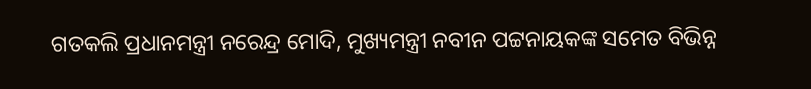ଗତକଲି ପ୍ରଧାନମନ୍ତ୍ରୀ ନରେନ୍ଦ୍ର ମୋଦି, ମୁଖ୍ୟମନ୍ତ୍ରୀ ନବୀନ ପଟ୍ଟନାୟକଙ୍କ ସମେତ ବିଭିନ୍ନ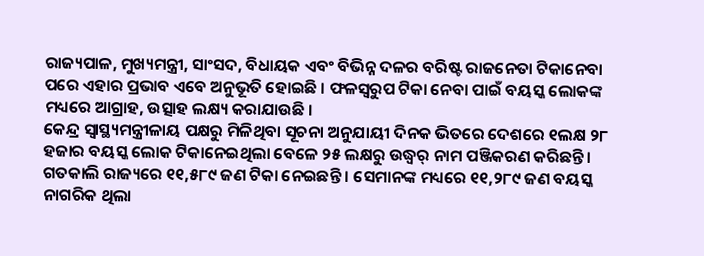ରାଜ୍ୟପାଳ, ମୁଖ୍ୟମନ୍ତ୍ରୀ, ସାଂସଦ, ବିଧାୟକ ଏବଂ ବିଭିନ୍ନ ଦଳର ବରିଷ୍ଟ ରାଜନେତା ଟିକାନେବା ପରେ ଏହାର ପ୍ରଭାବ ଏବେ ଅନୁଭୂତି ହୋଇଛି । ଫଳସ୍ୱରୁପ ଟିକା ନେବା ପାଇଁ ବୟସ୍କ ଲୋକଙ୍କ ମଧ୍ୟରେ ଆଗ୍ରାହ, ଉତ୍ସାହ ଲକ୍ଷ୍ୟ କରାଯାଉଛି ।
କେନ୍ଦ୍ର ସ୍ୱାସ୍ଥ୍ୟମନ୍ତ୍ରୀଳାୟ ପକ୍ଷରୁ ମିଳିଥିବା ସୂଚନା ଅନୁଯାୟୀ ଦିନକ ଭିତରେ ଦେଶରେ ୧ଲକ୍ଷ ୨୮ ହଜାର ବୟସ୍କ ଲୋକ ଟିକାନେଇଥିଲା ବେଳେ ୨୫ ଲକ୍ଷରୁ ଉଦ୍ଧ୍ୱର୍ ନାମ ପଞ୍ଜିକରଣ କରିଛନ୍ତି । ଗତକାଲି ରାଜ୍ୟରେ ୧୧,୫୮୯ ଜଣ ଟିକା ନେଇଛନ୍ତି । ସେମାନଙ୍କ ମଧ୍ୟରେ ୧୧,୨୮୯ ଜଣ ବୟସ୍କ ନାଗରିକ ଥିଲା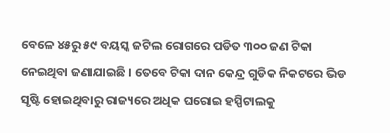ବେଳେ ୪୫ରୁ ୫୯ ବୟସ୍କ ଜଟିଲ ରୋଗରେ ପଡିତ ୩୦୦ ଜଣ ଟିକା ନେଇଥିବା ଜଣାଯାଇଛି । ତେବେ ଟିକା ଦାନ କେନ୍ଦ୍ର ଗୁଡିକ ନିକଟରେ ଭିଡ ସୃଷ୍ଟି ହୋଇଥିବାରୁ ରାଜ୍ୟରେ ଅଧିକ ଘରୋଇ ହସ୍ପିଟାଲକୁ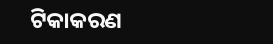ଟିକାକରଣ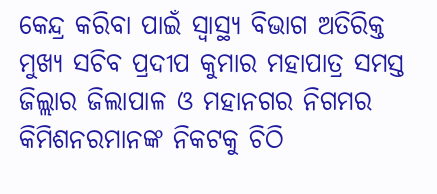କେନ୍ଦ୍ର କରିବା ପାଇଁ ସ୍ୱାସ୍ଥ୍ୟ ବିଭାଗ ଅତିରିକ୍ତ ମୁଖ୍ୟ ସଚିବ ପ୍ରଦୀପ କୁମାର ମହାପାତ୍ର ସମସ୍ତ ଜିଲ୍ଲାର ଜିଲାପାଳ ଓ ମହାନଗର ନିଗମର କିମିଶନରମାନଙ୍କ ନିକଟକୁ ଚିଠି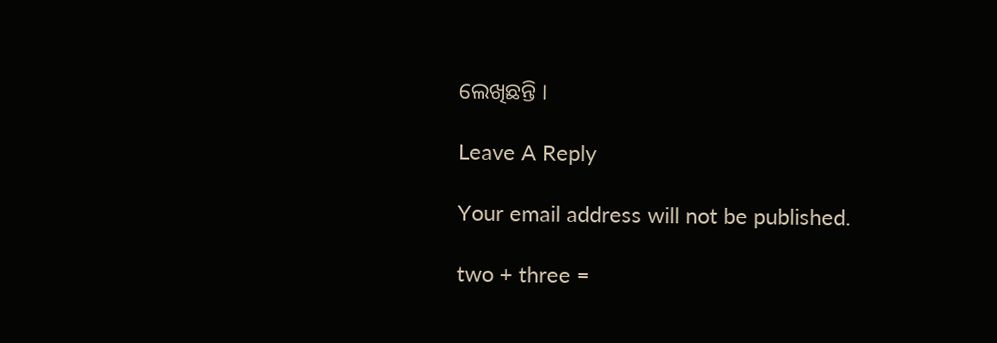ଲେଖିଛନ୍ତି ।

Leave A Reply

Your email address will not be published.

two + three =